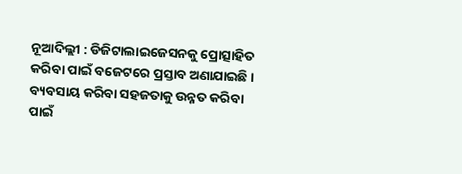ନୂଆଦିଲ୍ଲୀ : ଡିଜିଟାଲାଇଜେସନକୁ ପ୍ରୋତ୍ସାହିତ କରିବା ପାଇଁ ବଜେଟରେ ପ୍ରସ୍ତାବ ଅଣାଯାଇଛି । ବ୍ୟବସାୟ କରିବା ସହଜତାକୁ ଉନ୍ନତ କରିବା ପାଇଁ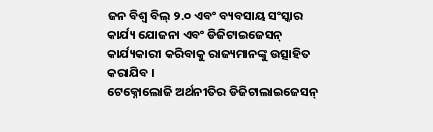ଜନ ବିଶ୍ୱ ବିଲ୍ ୨.୦ ଏବଂ ବ୍ୟବସାୟ ସଂସ୍କାର କାର୍ଯ୍ୟ ଯୋଜନା ଏବଂ ଡିଜିଟାଇଜେସନ୍ କାର୍ଯ୍ୟକାରୀ କରିବାକୁ ରାଜ୍ୟମାନଙ୍କୁ ଉତ୍ସାହିତ କରାଯିବ ।
ଟେକ୍ନୋଲୋଜି ଅର୍ଥନୀତିର ଡିଜିଟାଲାଇଜେସନ୍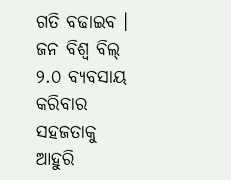ଗତି ବଢାଇବ ।
ଜନ ବିଶ୍ୱ ବିଲ୍ ୨.୦ ବ୍ୟବସାୟ କରିବାର ସହଜତାକୁ ଆହୁରି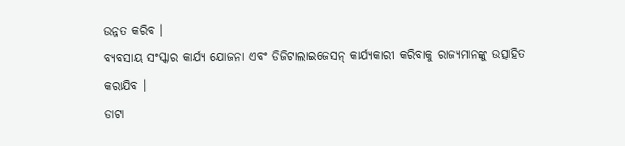ଉନ୍ନତ କରିବ ।
ବ୍ୟବସାୟ ସଂସ୍କାର କାର୍ଯ୍ୟ ଯୋଜନା ଏବଂ ଡିଜିଟାଲାଇଜେସନ୍ କାର୍ଯ୍ୟକାରୀ କରିବାକୁ ରାଜ୍ୟମାନଙ୍କୁ ଉତ୍ସାହିତ କରାଯିବ ।
ଡାଟା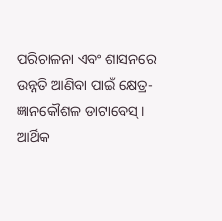ପରିଚାଳନା ଏବଂ ଶାସନରେ ଉନ୍ନତି ଆଣିବା ପାଇଁ କ୍ଷେତ୍ର-ଜ୍ଞାନକୌଶଳ ଡାଟାବେସ୍ ।
ଆର୍ଥିକ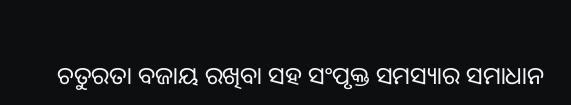ଚତୁରତା ବଜାୟ ରଖିବା ସହ ସଂପୃକ୍ତ ସମସ୍ୟାର ସମାଧାନ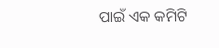ପାଇଁ ଏକ କମିଟି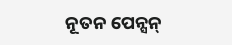ନୂତନ ପେନ୍ସନ୍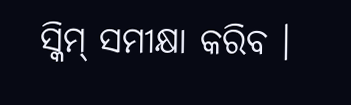ସ୍କିମ୍ ସମୀକ୍ଷା କରିବ ।